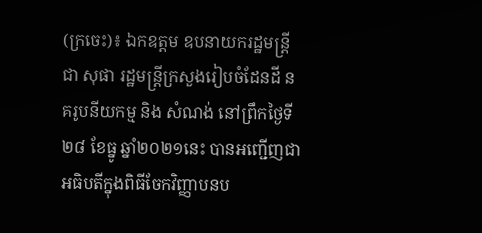(ក្រចេះ)៖ ឯកឧត្តម ឧបនាយករដ្ឋមន្ត្រី ជា សុផា រដ្ឋមន្ត្រីក្រសួងរៀបចំដែនដី នគរូបនីយកម្ម និង សំណង់ នៅព្រឹកថ្ងៃទី២៨ ខែធ្នូ ឆ្នាំ២០២១នេះ បានអញ្ជើញជាអធិបតីក្នុងពិធីចែកវិញ្ញាបនប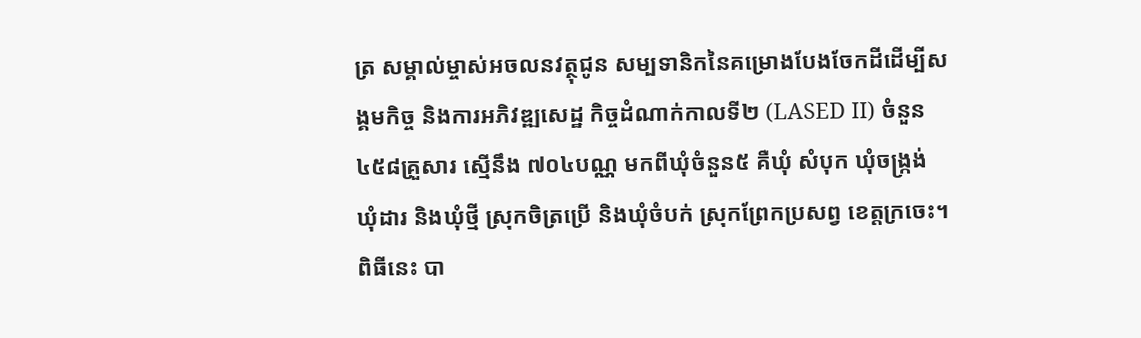ត្រ សម្គាល់ម្ចាស់អចលនវត្ថុជូន សម្បទានិកនៃគម្រោងបែងចែកដីដើម្បីសង្គមកិច្ច និងការអភិវឌ្ឍសេដ្ឋ កិច្ចដំណាក់កាលទី២ (LASED II) ចំនួន ៤៥៨គ្រួសារ ស្មើនឹង ៧០៤បណ្ណ មកពីឃុំចំនួន៥ គឺឃុំ សំបុក ឃុំចង្ក្រង់ ឃុំដារ និងឃុំថ្មី ស្រុកចិត្រប្រើ និងឃុំចំបក់ ស្រុកព្រែកប្រសព្វ ខេត្តក្រចេះ។
ពិធីនេះ បា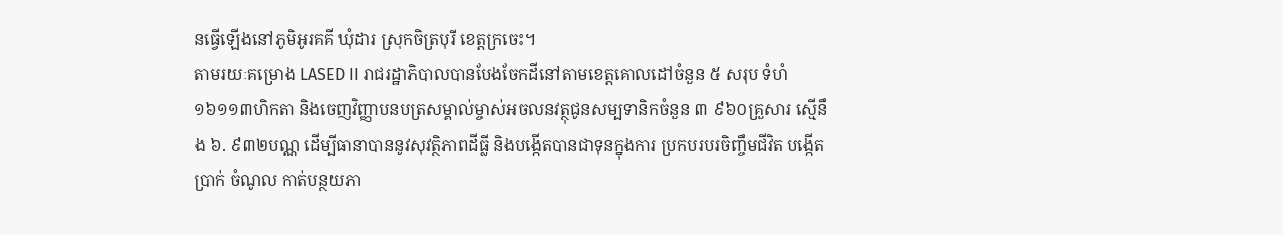នធ្វើឡើងនៅភូមិអូរគគី ឃុំដារ ស្រុកចិត្របុរី ខេត្តក្រចេះ។
តាមរយៈគម្រោង LASED II រាជរដ្ឋាភិបាលបានបែងចែកដីនៅតាមខេត្តគោលដៅចំនួន ៥ សរុប ទំហំ ១៦១១៣ហិកតា និងចេញវិញ្ញាបនបត្រសម្គាល់ម្ចាស់អចលនវត្ថុជូនសម្បទានិកចំនួន ៣ ៩៦០គ្រួសារ ស្មើនឹង ៦. ៩៣២បណ្ណ ដើម្បីធានាបាននូវសុវត្ថិភាពដីធ្លី និងបង្កើតបានជាទុនក្នុងការ ប្រកបរបរចិញ្ចឹមជីវិត បង្កើតប្រាក់ ចំណូល កាត់បន្ថយភា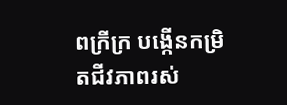ពក្រីក្រ បង្កើនកម្រិតជីវភាពរស់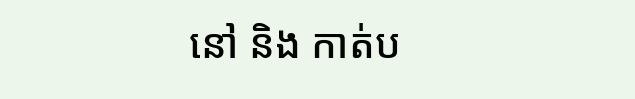នៅ និង កាត់ប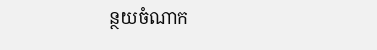ន្ថយចំណាក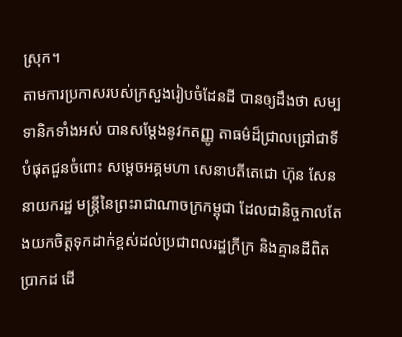ស្រុក។
តាមការប្រកាសរបស់ក្រសួងរៀបចំដែនដី បានឲ្យដឹងថា សម្បទានិកទាំងអស់ បានសម្តែងនូវកតញ្ញូ តាធម៌ដ៏ជ្រាលជ្រៅជាទីបំផុតជួនចំពោះ សម្តេចអគ្គមហា សេនាបតីតេជោ ហ៊ុន សែន នាយករដ្ឋ មន្ត្រីនៃព្រះរាជាណាចក្រកម្ពុជា ដែលជានិច្ចកាលតែងយកចិត្តទុកដាក់ខ្ពស់ដល់ប្រជាពលរដ្ឋក្រីក្រ និងគ្មានដីពិតប្រាកដ ដើ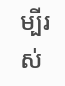ម្បីរស់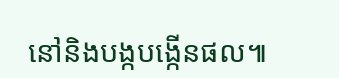នៅនិងបង្កបង្កើនផល៕